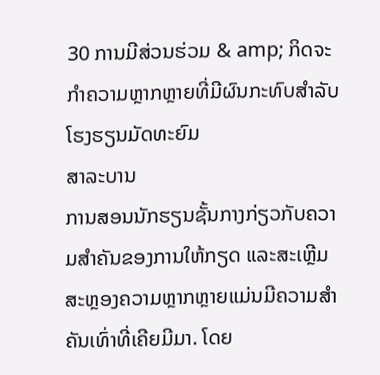30 ການມີສ່ວນຮ່ວມ & amp; ກິດຈະກໍາຄວາມຫຼາກຫຼາຍທີ່ມີຜົນກະທົບສໍາລັບໂຮງຮຽນມັດທະຍົມ
ສາລະບານ
ການສອນນັກຮຽນຊັ້ນກາງກ່ຽວກັບຄວາມສໍາຄັນຂອງການໃຫ້ກຽດ ແລະສະເຫຼີມສະຫຼອງຄວາມຫຼາກຫຼາຍແມ່ນມີຄວາມສໍາຄັນເທົ່າທີ່ເຄີຍມີມາ. ໂດຍ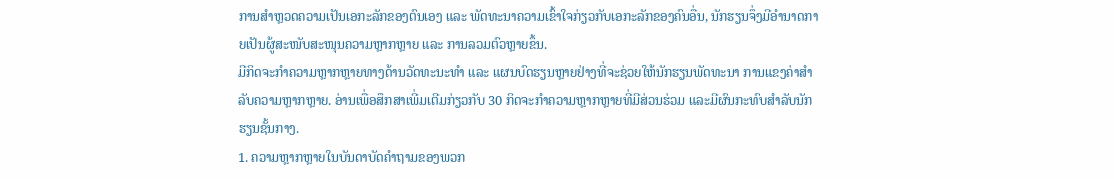ການສຳຫຼວດຄວາມເປັນເອກະລັກຂອງຕົນເອງ ແລະ ພັດທະນາຄວາມເຂົ້າໃຈກ່ຽວກັບເອກະລັກຂອງຄົນອື່ນ, ນັກຮຽນຈຶ່ງມີອຳນາດກາຍເປັນຜູ້ສະໜັບສະໜຸນຄວາມຫຼາກຫຼາຍ ແລະ ການລວມຕົວຫຼາຍຂຶ້ນ.
ມີກິດຈະກຳຄວາມຫຼາກຫຼາຍທາງດ້ານວັດທະນະທຳ ແລະ ແຜນບົດຮຽນຫຼາຍຢ່າງທີ່ຈະຊ່ວຍໃຫ້ນັກຮຽນພັດທະນາ ການແຂງຄ່າສໍາລັບຄວາມຫຼາກຫຼາຍ. ອ່ານເພື່ອສຶກສາເພີ່ມເຕີມກ່ຽວກັບ 30 ກິດຈະກໍາຄວາມຫຼາກຫຼາຍທີ່ມີສ່ວນຮ່ວມ ແລະມີຜົນກະທົບສໍາລັບນັກຮຽນຊັ້ນກາງ.
1. ຄວາມຫຼາກຫຼາຍໃນບັນດາບັດຄຳຖາມຂອງພວກ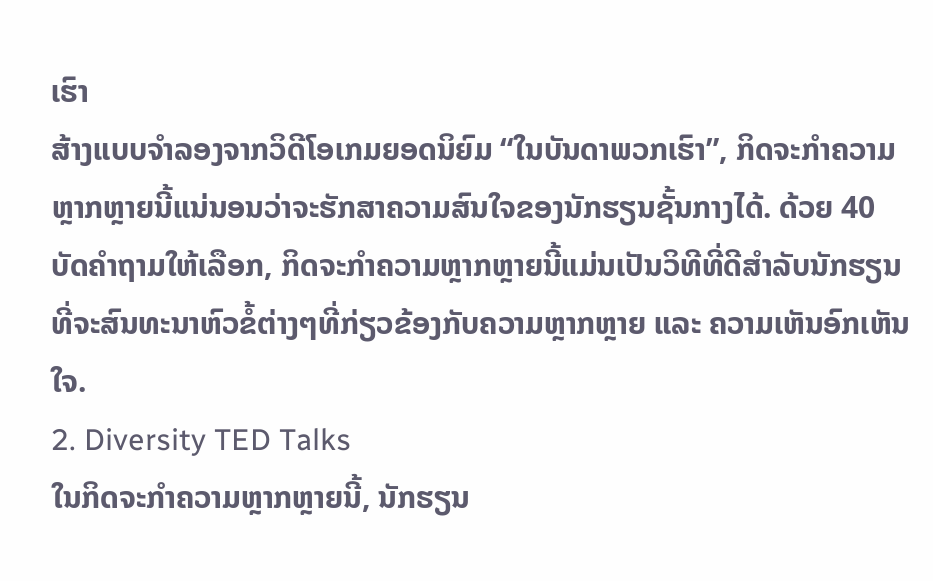ເຮົາ
ສ້າງແບບຈຳລອງຈາກວິດີໂອເກມຍອດນິຍົມ “ໃນບັນດາພວກເຮົາ”, ກິດຈະກຳຄວາມຫຼາກຫຼາຍນີ້ແນ່ນອນວ່າຈະຮັກສາຄວາມສົນໃຈຂອງນັກຮຽນຊັ້ນກາງໄດ້. ດ້ວຍ 40 ບັດຄຳຖາມໃຫ້ເລືອກ, ກິດຈະກຳຄວາມຫຼາກຫຼາຍນີ້ແມ່ນເປັນວິທີທີ່ດີສຳລັບນັກຮຽນທີ່ຈະສົນທະນາຫົວຂໍ້ຕ່າງໆທີ່ກ່ຽວຂ້ອງກັບຄວາມຫຼາກຫຼາຍ ແລະ ຄວາມເຫັນອົກເຫັນໃຈ.
2. Diversity TED Talks
ໃນກິດຈະກຳຄວາມຫຼາກຫຼາຍນີ້, ນັກຮຽນ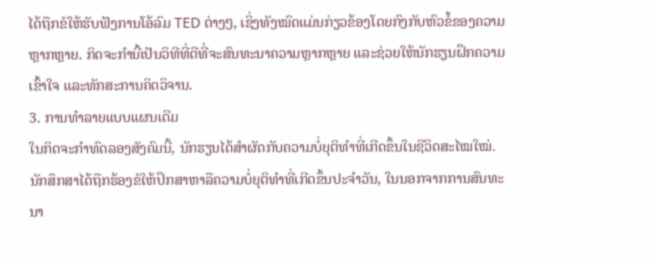ໄດ້ຖືກຂໍໃຫ້ຮັບຟັງການໂອ້ລົມ TED ຕ່າງໆ, ເຊິ່ງທັງໝົດແມ່ນກ່ຽວຂ້ອງໂດຍກົງກັບຫົວຂໍ້ຂອງຄວາມຫຼາກຫຼາຍ. ກິດຈະກຳນີ້ເປັນວິທີທີ່ດີທີ່ຈະສົນທະນາຄວາມຫຼາກຫຼາຍ ແລະຊ່ວຍໃຫ້ນັກຮຽນຝຶກຄວາມເຂົ້າໃຈ ແລະທັກສະການຄິດວິຈານ.
3. ການທຳລາຍແບບແຜນເດີມ
ໃນກິດຈະກຳທົດລອງສັງຄົມນີ້, ນັກຮຽນໄດ້ສຳຜັດກັບຄວາມບໍ່ຍຸຕິທຳທີ່ເກີດຂຶ້ນໃນຊີວິດສະໄໝໃໝ່. ນັກສຶກສາໄດ້ຖືກຮ້ອງຂໍໃຫ້ປຶກສາຫາລືຄວາມບໍ່ຍຸຕິທໍາທີ່ເກີດຂຶ້ນປະຈໍາວັນ, ໃນນອກຈາກການສົນທະນາ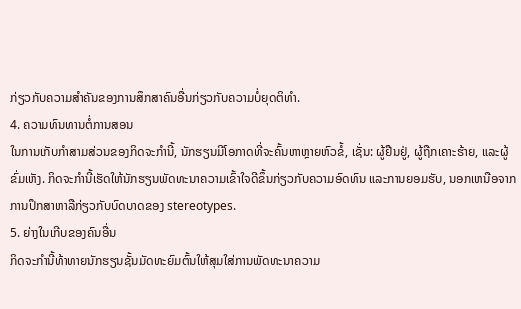ກ່ຽວກັບຄວາມສໍາຄັນຂອງການສຶກສາຄົນອື່ນກ່ຽວກັບຄວາມບໍ່ຍຸດຕິທໍາ.
4. ຄວາມທົນທານຕໍ່ການສອນ
ໃນການເກັບກໍາສາມສ່ວນຂອງກິດຈະກໍານີ້, ນັກຮຽນມີໂອກາດທີ່ຈະຄົ້ນຫາຫຼາຍຫົວຂໍ້, ເຊັ່ນ: ຜູ້ຢືນຢູ່, ຜູ້ຖືກເຄາະຮ້າຍ, ແລະຜູ້ຂົ່ມເຫັງ. ກິດຈະກໍານີ້ເຮັດໃຫ້ນັກຮຽນພັດທະນາຄວາມເຂົ້າໃຈດີຂຶ້ນກ່ຽວກັບຄວາມອົດທົນ ແລະການຍອມຮັບ, ນອກເຫນືອຈາກການປຶກສາຫາລືກ່ຽວກັບບົດບາດຂອງ stereotypes.
5. ຍ່າງໃນເກີບຂອງຄົນອື່ນ
ກິດຈະກຳນີ້ທ້າທາຍນັກຮຽນຊັ້ນມັດທະຍົມຕົ້ນໃຫ້ສຸມໃສ່ການພັດທະນາຄວາມ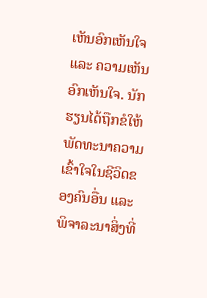ເຫັນອົກເຫັນໃຈ ແລະ ຄວາມເຫັນອົກເຫັນໃຈ. ນັກຮຽນໄດ້ຖືກຂໍໃຫ້ພັດທະນາຄວາມເຂົ້າໃຈໃນຊີວິດຂອງຄົນອື່ນ ແລະພິຈາລະນາສິ່ງທີ່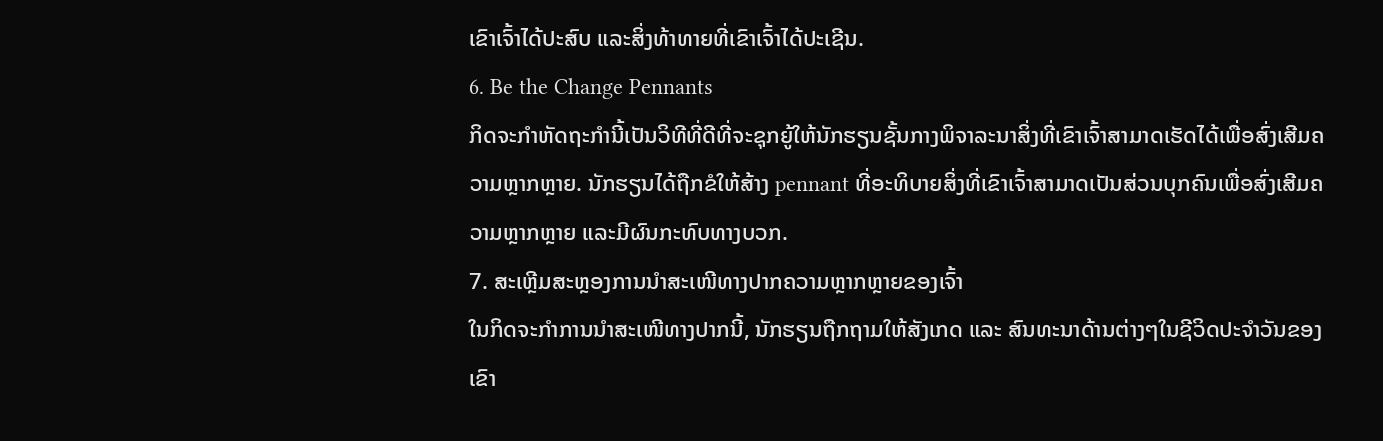ເຂົາເຈົ້າໄດ້ປະສົບ ແລະສິ່ງທ້າທາຍທີ່ເຂົາເຈົ້າໄດ້ປະເຊີນ.
6. Be the Change Pennants
ກິດຈະກຳຫັດຖະກຳນີ້ເປັນວິທີທີ່ດີທີ່ຈະຊຸກຍູ້ໃຫ້ນັກຮຽນຊັ້ນກາງພິຈາລະນາສິ່ງທີ່ເຂົາເຈົ້າສາມາດເຮັດໄດ້ເພື່ອສົ່ງເສີມຄວາມຫຼາກຫຼາຍ. ນັກຮຽນໄດ້ຖືກຂໍໃຫ້ສ້າງ pennant ທີ່ອະທິບາຍສິ່ງທີ່ເຂົາເຈົ້າສາມາດເປັນສ່ວນບຸກຄົນເພື່ອສົ່ງເສີມຄວາມຫຼາກຫຼາຍ ແລະມີຜົນກະທົບທາງບວກ.
7. ສະເຫຼີມສະຫຼອງການນຳສະເໜີທາງປາກຄວາມຫຼາກຫຼາຍຂອງເຈົ້າ
ໃນກິດຈະກຳການນຳສະເໜີທາງປາກນີ້, ນັກຮຽນຖືກຖາມໃຫ້ສັງເກດ ແລະ ສົນທະນາດ້ານຕ່າງໆໃນຊີວິດປະຈຳວັນຂອງເຂົາ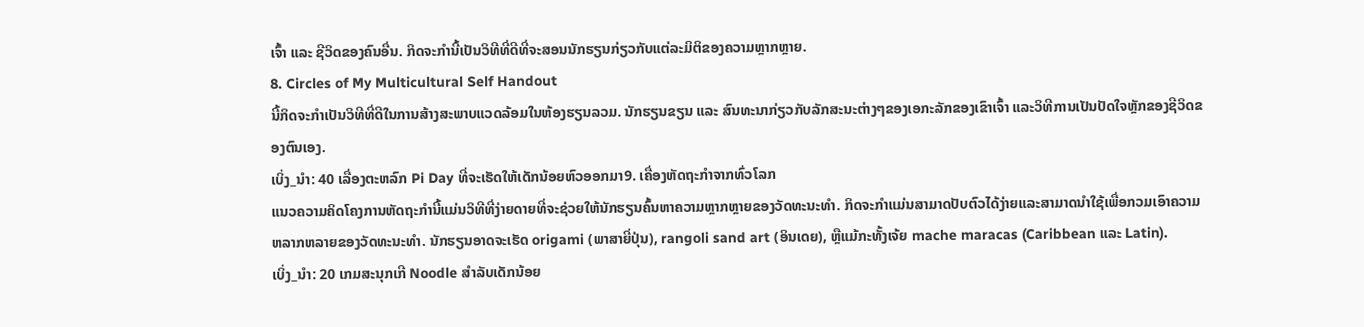ເຈົ້າ ແລະ ຊີວິດຂອງຄົນອື່ນ. ກິດຈະກຳນີ້ເປັນວິທີທີ່ດີທີ່ຈະສອນນັກຮຽນກ່ຽວກັບແຕ່ລະມິຕິຂອງຄວາມຫຼາກຫຼາຍ.
8. Circles of My Multicultural Self Handout
ນີ້ກິດຈະກຳເປັນວິທີທີ່ດີໃນການສ້າງສະພາບແວດລ້ອມໃນຫ້ອງຮຽນລວມ. ນັກຮຽນຂຽນ ແລະ ສົນທະນາກ່ຽວກັບລັກສະນະຕ່າງໆຂອງເອກະລັກຂອງເຂົາເຈົ້າ ແລະວິທີການເປັນປັດໃຈຫຼັກຂອງຊີວິດຂອງຕົນເອງ.
ເບິ່ງ_ນຳ: 40 ເລື່ອງຕະຫລົກ Pi Day ທີ່ຈະເຮັດໃຫ້ເດັກນ້ອຍຫົວອອກມາ9. ເຄື່ອງຫັດຖະກໍາຈາກທົ່ວໂລກ
ແນວຄວາມຄິດໂຄງການຫັດຖະກໍານີ້ແມ່ນວິທີທີ່ງ່າຍດາຍທີ່ຈະຊ່ວຍໃຫ້ນັກຮຽນຄົ້ນຫາຄວາມຫຼາກຫຼາຍຂອງວັດທະນະທໍາ. ກິດຈະກໍາແມ່ນສາມາດປັບຕົວໄດ້ງ່າຍແລະສາມາດນໍາໃຊ້ເພື່ອກວມເອົາຄວາມຫລາກຫລາຍຂອງວັດທະນະທໍາ. ນັກຮຽນອາດຈະເຮັດ origami (ພາສາຍີ່ປຸ່ນ), rangoli sand art (ອິນເດຍ), ຫຼືແມ້ກະທັ້ງເຈ້ຍ mache maracas (Caribbean ແລະ Latin).
ເບິ່ງ_ນຳ: 20 ເກມສະນຸກເກີ Noodle ສໍາລັບເດັກນ້ອຍ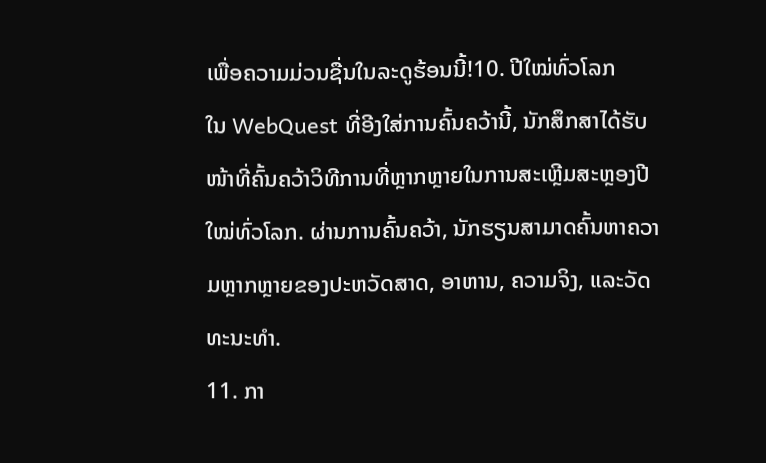ເພື່ອຄວາມມ່ວນຊື່ນໃນລະດູຮ້ອນນີ້!10. ປີໃໝ່ທົ່ວໂລກ
ໃນ WebQuest ທີ່ອີງໃສ່ການຄົ້ນຄວ້ານີ້, ນັກສຶກສາໄດ້ຮັບໜ້າທີ່ຄົ້ນຄວ້າວິທີການທີ່ຫຼາກຫຼາຍໃນການສະເຫຼີມສະຫຼອງປີໃໝ່ທົ່ວໂລກ. ຜ່ານການຄົ້ນຄວ້າ, ນັກຮຽນສາມາດຄົ້ນຫາຄວາມຫຼາກຫຼາຍຂອງປະຫວັດສາດ, ອາຫານ, ຄວາມຈິງ, ແລະວັດທະນະທໍາ.
11. ກາ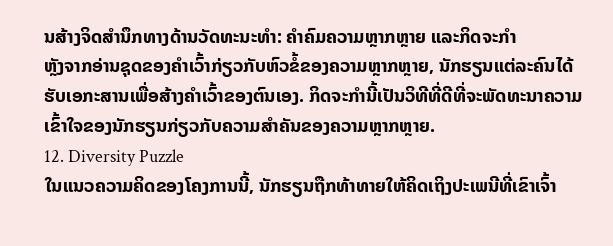ນສ້າງຈິດສໍານຶກທາງດ້ານວັດທະນະທໍາ: ຄໍາຄົມຄວາມຫຼາກຫຼາຍ ແລະກິດຈະກໍາ
ຫຼັງຈາກອ່ານຊຸດຂອງຄໍາເວົ້າກ່ຽວກັບຫົວຂໍ້ຂອງຄວາມຫຼາກຫຼາຍ, ນັກຮຽນແຕ່ລະຄົນໄດ້ຮັບເອກະສານເພື່ອສ້າງຄໍາເວົ້າຂອງຕົນເອງ. ກິດຈະກຳນີ້ເປັນວິທີທີ່ດີທີ່ຈະພັດທະນາຄວາມເຂົ້າໃຈຂອງນັກຮຽນກ່ຽວກັບຄວາມສຳຄັນຂອງຄວາມຫຼາກຫຼາຍ.
12. Diversity Puzzle
ໃນແນວຄວາມຄິດຂອງໂຄງການນີ້, ນັກຮຽນຖືກທ້າທາຍໃຫ້ຄິດເຖິງປະເພນີທີ່ເຂົາເຈົ້າ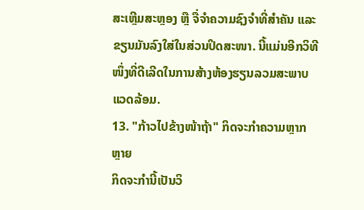ສະເຫຼີມສະຫຼອງ ຫຼື ຈື່ຈຳຄວາມຊົງຈຳທີ່ສຳຄັນ ແລະ ຂຽນມັນລົງໃສ່ໃນສ່ວນປິດສະໜາ. ນີ້ແມ່ນອີກວິທີໜຶ່ງທີ່ດີເລີດໃນການສ້າງຫ້ອງຮຽນລວມສະພາບແວດລ້ອມ.
13. "ກ້າວໄປຂ້າງໜ້າຖ້າ" ກິດຈະກຳຄວາມຫຼາກຫຼາຍ
ກິດຈະກຳນີ້ເປັນວິ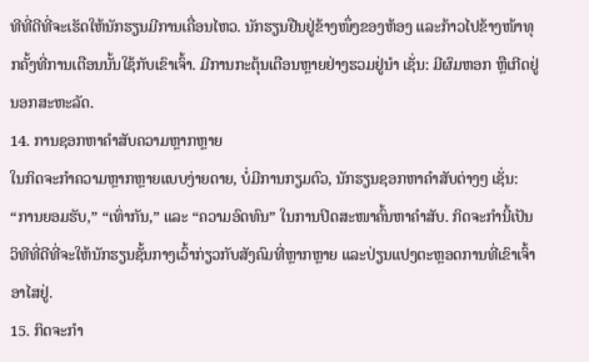ທີທີ່ດີທີ່ຈະເຮັດໃຫ້ນັກຮຽນມີການເຄື່ອນໄຫວ. ນັກຮຽນຢືນຢູ່ຂ້າງໜຶ່ງຂອງຫ້ອງ ແລະກ້າວໄປຂ້າງໜ້າທຸກຄັ້ງທີ່ການເຕືອນນັ້ນໃຊ້ກັບເຂົາເຈົ້າ. ມີການກະຕຸ້ນເຕືອນຫຼາຍຢ່າງຮວມຢູ່ນຳ ເຊັ່ນ: ມີຜົມຫອກ ຫຼືເກີດຢູ່ນອກສະຫະລັດ.
14. ການຊອກຫາຄຳສັບຄວາມຫຼາກຫຼາຍ
ໃນກິດຈະກຳຄວາມຫຼາກຫຼາຍແບບງ່າຍດາຍ, ບໍ່ມີການກຽມຕົວ, ນັກຮຽນຊອກຫາຄຳສັບຕ່າງໆ ເຊັ່ນ: “ການຍອມຮັບ,” “ເທົ່າກັນ,” ແລະ “ຄວາມອົດທົນ” ໃນການປິດສະໜາຄົ້ນຫາຄຳສັບ. ກິດຈະກຳນີ້ເປັນວິທີທີ່ດີທີ່ຈະໃຫ້ນັກຮຽນຊັ້ນກາງເວົ້າກ່ຽວກັບສັງຄົມທີ່ຫຼາກຫຼາຍ ແລະປ່ຽນແປງຕະຫຼອດການທີ່ເຂົາເຈົ້າອາໄສຢູ່.
15. ກິດຈະກຳ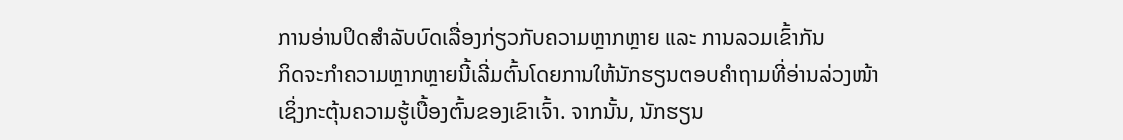ການອ່ານປິດສຳລັບບົດເລື່ອງກ່ຽວກັບຄວາມຫຼາກຫຼາຍ ແລະ ການລວມເຂົ້າກັນ
ກິດຈະກຳຄວາມຫຼາກຫຼາຍນີ້ເລີ່ມຕົ້ນໂດຍການໃຫ້ນັກຮຽນຕອບຄຳຖາມທີ່ອ່ານລ່ວງໜ້າເຊິ່ງກະຕຸ້ນຄວາມຮູ້ເບື້ອງຕົ້ນຂອງເຂົາເຈົ້າ. ຈາກນັ້ນ, ນັກຮຽນ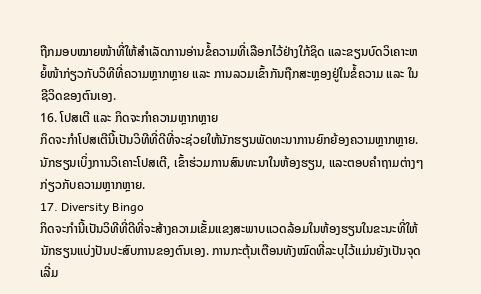ຖືກມອບໝາຍໜ້າທີ່ໃຫ້ສໍາເລັດການອ່ານຂໍ້ຄວາມທີ່ເລືອກໄວ້ຢ່າງໃກ້ຊິດ ແລະຂຽນບົດວິເຄາະຫຍໍ້ໜ້າກ່ຽວກັບວິທີທີ່ຄວາມຫຼາກຫຼາຍ ແລະ ການລວມເຂົ້າກັນຖືກສະຫຼອງຢູ່ໃນຂໍ້ຄວາມ ແລະ ໃນຊີວິດຂອງຕົນເອງ.
16. ໂປສເຕີ ແລະ ກິດຈະກຳຄວາມຫຼາກຫຼາຍ
ກິດຈະກຳໂປສເຕີນີ້ເປັນວິທີທີ່ດີທີ່ຈະຊ່ວຍໃຫ້ນັກຮຽນພັດທະນາການຍົກຍ້ອງຄວາມຫຼາກຫຼາຍ. ນັກຮຽນເບິ່ງການວິເຄາະໂປສເຕີ, ເຂົ້າຮ່ວມການສົນທະນາໃນຫ້ອງຮຽນ, ແລະຕອບຄໍາຖາມຕ່າງໆກ່ຽວກັບຄວາມຫຼາກຫຼາຍ.
17. Diversity Bingo
ກິດຈະກຳນີ້ເປັນວິທີທີ່ດີທີ່ຈະສ້າງຄວາມເຂັ້ມແຂງສະພາບແວດລ້ອມໃນຫ້ອງຮຽນໃນຂະນະທີ່ໃຫ້ນັກຮຽນແບ່ງປັນປະສົບການຂອງຕົນເອງ. ການກະຕຸ້ນເຕືອນທັງໝົດທີ່ລະບຸໄວ້ແມ່ນຍັງເປັນຈຸດເລີ່ມ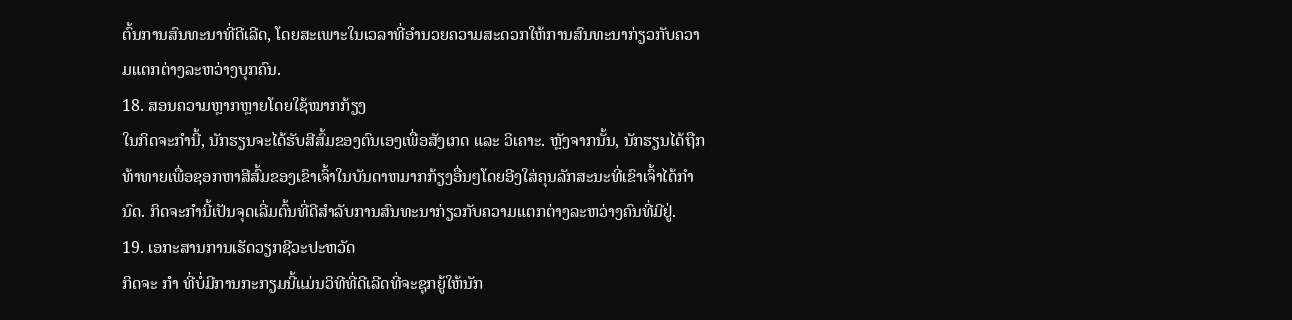ຕົ້ນການສົນທະນາທີ່ດີເລີດ, ໂດຍສະເພາະໃນເວລາທີ່ອຳນວຍຄວາມສະດວກໃຫ້ການສົນທະນາກ່ຽວກັບຄວາມແຕກຕ່າງລະຫວ່າງບຸກຄົນ.
18. ສອນຄວາມຫຼາກຫຼາຍໂດຍໃຊ້ໝາກກ້ຽງ
ໃນກິດຈະກຳນີ້, ນັກຮຽນຈະໄດ້ຮັບສີສົ້ມຂອງຕົນເອງເພື່ອສັງເກດ ແລະ ວິເຄາະ. ຫຼັງຈາກນັ້ນ, ນັກຮຽນໄດ້ຖືກທ້າທາຍເພື່ອຊອກຫາສີສົ້ມຂອງເຂົາເຈົ້າໃນບັນດາຫມາກກ້ຽງອື່ນໆໂດຍອີງໃສ່ຄຸນລັກສະນະທີ່ເຂົາເຈົ້າໄດ້ກໍານົດ. ກິດຈະກຳນີ້ເປັນຈຸດເລີ່ມຕົ້ນທີ່ດີສຳລັບການສົນທະນາກ່ຽວກັບຄວາມແຕກຕ່າງລະຫວ່າງຄົນທີ່ມີຢູ່.
19. ເອກະສານການເຮັດວຽກຊີວະປະຫວັດ
ກິດຈະ ກຳ ທີ່ບໍ່ມີການກະກຽມນີ້ແມ່ນວິທີທີ່ດີເລີດທີ່ຈະຊຸກຍູ້ໃຫ້ນັກ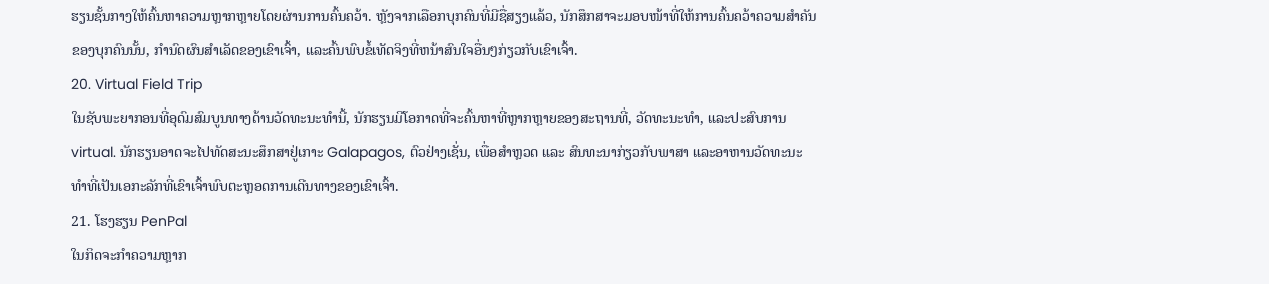ຮຽນຊັ້ນກາງໃຫ້ຄົ້ນຫາຄວາມຫຼາກຫຼາຍໂດຍຜ່ານການຄົ້ນຄວ້າ. ຫຼັງຈາກເລືອກບຸກຄົນທີ່ມີຊື່ສຽງແລ້ວ, ນັກສຶກສາຈະມອບໜ້າທີ່ໃຫ້ການຄົ້ນຄວ້າຄວາມສໍາຄັນຂອງບຸກຄົນນັ້ນ, ກໍານົດຜົນສໍາເລັດຂອງເຂົາເຈົ້າ, ແລະຄົ້ນພົບຂໍ້ເທັດຈິງທີ່ຫນ້າສົນໃຈອື່ນໆກ່ຽວກັບເຂົາເຈົ້າ.
20. Virtual Field Trip
ໃນຊັບພະຍາກອນທີ່ອຸດົມສົມບູນທາງດ້ານວັດທະນະທໍານີ້, ນັກຮຽນມີໂອກາດທີ່ຈະຄົ້ນຫາທີ່ຫຼາກຫຼາຍຂອງສະຖານທີ່, ວັດທະນະທໍາ, ແລະປະສົບການ virtual. ນັກຮຽນອາດຈະໄປທັດສະນະສຶກສາຢູ່ເກາະ Galapagos, ຕົວຢ່າງເຊັ່ນ, ເພື່ອສຳຫຼວດ ແລະ ສົນທະນາກ່ຽວກັບພາສາ ແລະອາຫານວັດທະນະທຳທີ່ເປັນເອກະລັກທີ່ເຂົາເຈົ້າພົບຕະຫຼອດການເດີນທາງຂອງເຂົາເຈົ້າ.
21. ໂຮງຮຽນ PenPal
ໃນກິດຈະກໍາຄວາມຫຼາກ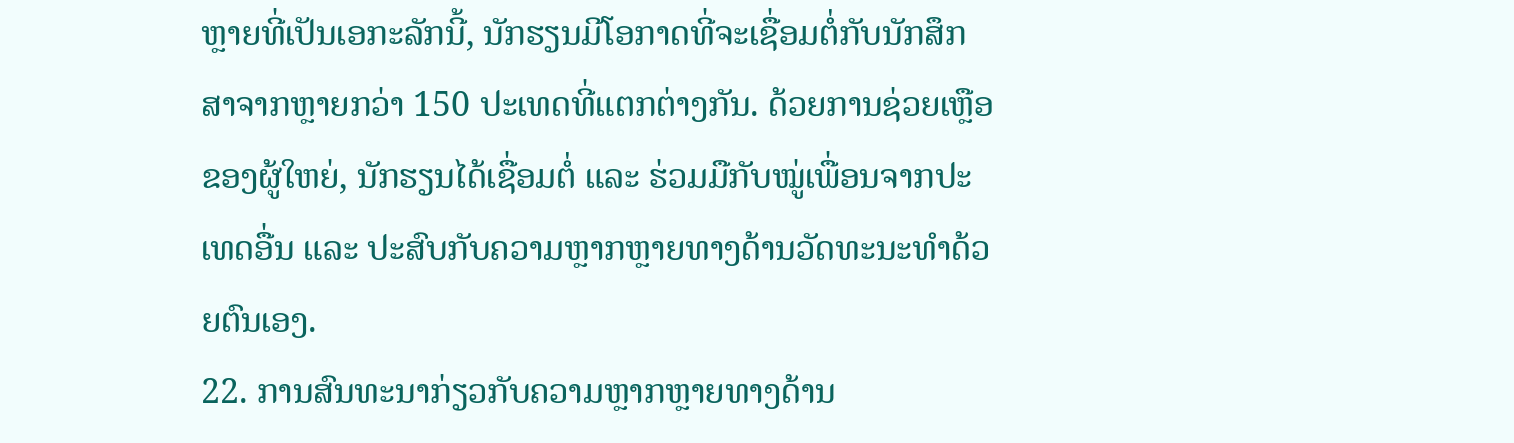ຫຼາຍທີ່ເປັນເອກະລັກນີ້, ນັກຮຽນມີໂອກາດທີ່ຈະເຊື່ອມຕໍ່ກັບນັກສຶກສາຈາກຫຼາຍກວ່າ 150 ປະເທດທີ່ແຕກຕ່າງກັນ. ດ້ວຍການຊ່ວຍເຫຼືອຂອງຜູ້ໃຫຍ່, ນັກຮຽນໄດ້ເຊື່ອມຕໍ່ ແລະ ຮ່ວມມືກັບໝູ່ເພື່ອນຈາກປະເທດອື່ນ ແລະ ປະສົບກັບຄວາມຫຼາກຫຼາຍທາງດ້ານວັດທະນະທຳດ້ວຍຕົນເອງ.
22. ການສົນທະນາກ່ຽວກັບຄວາມຫຼາກຫຼາຍທາງດ້ານ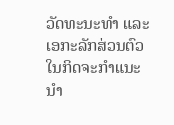ວັດທະນະທໍາ ແລະເອກະລັກສ່ວນຕົວ
ໃນກິດຈະກຳແນະນຳ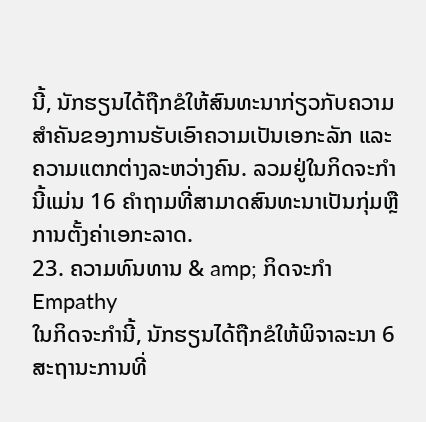ນີ້, ນັກຮຽນໄດ້ຖືກຂໍໃຫ້ສົນທະນາກ່ຽວກັບຄວາມສຳຄັນຂອງການຮັບເອົາຄວາມເປັນເອກະລັກ ແລະຄວາມແຕກຕ່າງລະຫວ່າງຄົນ. ລວມຢູ່ໃນກິດຈະກໍານີ້ແມ່ນ 16 ຄໍາຖາມທີ່ສາມາດສົນທະນາເປັນກຸ່ມຫຼືການຕັ້ງຄ່າເອກະລາດ.
23. ຄວາມທົນທານ & amp; ກິດຈະກໍາ Empathy
ໃນກິດຈະກໍານີ້, ນັກຮຽນໄດ້ຖືກຂໍໃຫ້ພິຈາລະນາ 6 ສະຖານະການທີ່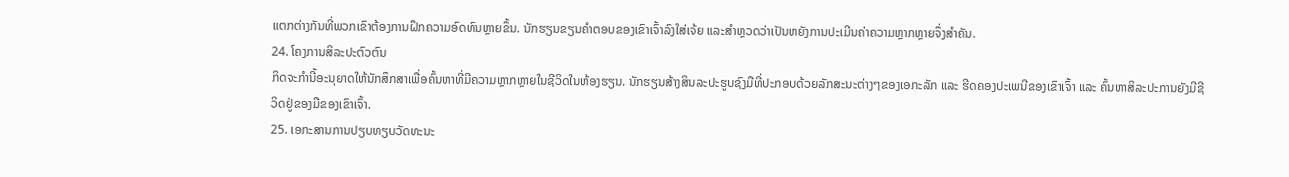ແຕກຕ່າງກັນທີ່ພວກເຂົາຕ້ອງການຝຶກຄວາມອົດທົນຫຼາຍຂຶ້ນ. ນັກຮຽນຂຽນຄຳຕອບຂອງເຂົາເຈົ້າລົງໃສ່ເຈ້ຍ ແລະສຳຫຼວດວ່າເປັນຫຍັງການປະເມີນຄ່າຄວາມຫຼາກຫຼາຍຈຶ່ງສຳຄັນ.
24. ໂຄງການສິລະປະຕົວຕົນ
ກິດຈະກໍານີ້ອະນຸຍາດໃຫ້ນັກສຶກສາເພື່ອຄົ້ນຫາທີ່ມີຄວາມຫຼາກຫຼາຍໃນຊີວິດໃນຫ້ອງຮຽນ. ນັກຮຽນສ້າງສິນລະປະຮູບຊົງມືທີ່ປະກອບດ້ວຍລັກສະນະຕ່າງໆຂອງເອກະລັກ ແລະ ຮີດຄອງປະເພນີຂອງເຂົາເຈົ້າ ແລະ ຄົ້ນຫາສິລະປະການຍັງມີຊີວິດຢູ່ຂອງມືຂອງເຂົາເຈົ້າ.
25. ເອກະສານການປຽບທຽບວັດທະນະ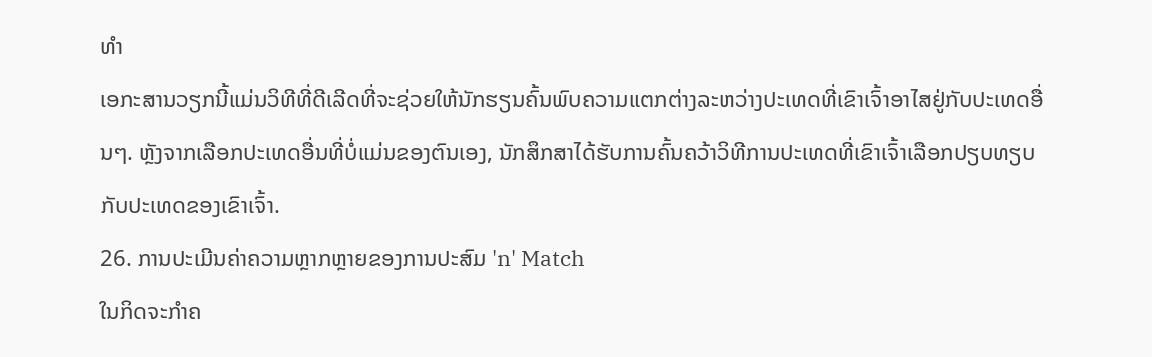ທໍາ
ເອກະສານວຽກນີ້ແມ່ນວິທີທີ່ດີເລີດທີ່ຈະຊ່ວຍໃຫ້ນັກຮຽນຄົ້ນພົບຄວາມແຕກຕ່າງລະຫວ່າງປະເທດທີ່ເຂົາເຈົ້າອາໄສຢູ່ກັບປະເທດອື່ນໆ. ຫຼັງຈາກເລືອກປະເທດອື່ນທີ່ບໍ່ແມ່ນຂອງຕົນເອງ, ນັກສຶກສາໄດ້ຮັບການຄົ້ນຄວ້າວິທີການປະເທດທີ່ເຂົາເຈົ້າເລືອກປຽບທຽບກັບປະເທດຂອງເຂົາເຈົ້າ.
26. ການປະເມີນຄ່າຄວາມຫຼາກຫຼາຍຂອງການປະສົມ 'n' Match
ໃນກິດຈະກຳຄ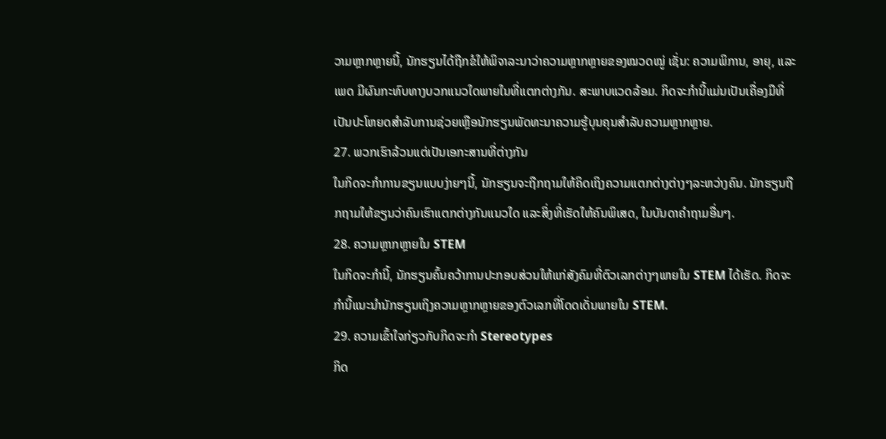ວາມຫຼາກຫຼາຍນີ້, ນັກຮຽນໄດ້ຖືກຂໍໃຫ້ພິຈາລະນາວ່າຄວາມຫຼາກຫຼາຍຂອງໝວດໝູ່ ເຊັ່ນ: ຄວາມພິການ, ອາຍຸ, ແລະ ເພດ ມີຜົນກະທົບທາງບວກແນວໃດພາຍໃນທີ່ແຕກຕ່າງກັນ. ສະພາບແວດລ້ອມ. ກິດຈະກໍານີ້ແມ່ນເປັນເຄື່ອງມືທີ່ເປັນປະໂຫຍດສໍາລັບການຊ່ວຍເຫຼືອນັກຮຽນພັດທະນາຄວາມຮູ້ບຸນຄຸນສໍາລັບຄວາມຫຼາກຫຼາຍ.
27. ພວກເຮົາລ້ວນແຕ່ເປັນເອກະສານທີ່ຕ່າງກັນ
ໃນກິດຈະກຳການຂຽນແບບງ່າຍໆນີ້, ນັກຮຽນຈະຖືກຖາມໃຫ້ຄິດເຖິງຄວາມແຕກຕ່າງຕ່າງໆລະຫວ່າງຄົນ. ນັກຮຽນຖືກຖາມໃຫ້ຂຽນວ່າຄົນເຮົາແຕກຕ່າງກັນແນວໃດ ແລະສິ່ງທີ່ເຮັດໃຫ້ຄົນພິເສດ, ໃນບັນດາຄຳຖາມອື່ນໆ.
28. ຄວາມຫຼາກຫຼາຍໃນ STEM
ໃນກິດຈະກຳນີ້, ນັກຮຽນຄົ້ນຄວ້າການປະກອບສ່ວນໃຫ້ແກ່ສັງຄົມທີ່ຕົວເລກຕ່າງໆພາຍໃນ STEM ໄດ້ເຮັດ. ກິດຈະກຳນີ້ແນະນຳນັກຮຽນເຖິງຄວາມຫຼາກຫຼາຍຂອງຕົວເລກທີ່ໂດດເດັ່ນພາຍໃນ STEM.
29. ຄວາມເຂົ້າໃຈກ່ຽວກັບກິດຈະກໍາ Stereotypes
ກິດ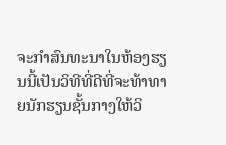ຈະກໍາສົນທະນາໃນຫ້ອງຮຽນນີ້ເປັນວິທີທີ່ດີທີ່ຈະທ້າທາຍນັກຮຽນຊັ້ນກາງໃຫ້ວິ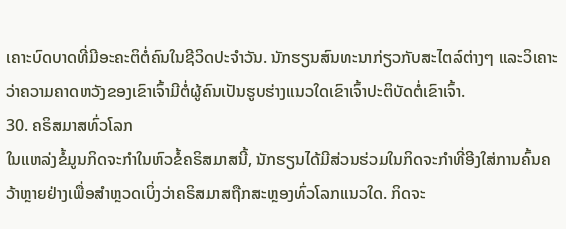ເຄາະບົດບາດທີ່ມີອະຄະຕິຕໍ່ຄົນໃນຊີວິດປະຈໍາວັນ. ນັກຮຽນສົນທະນາກ່ຽວກັບສະໄຕລ໌ຕ່າງໆ ແລະວິເຄາະວ່າຄວາມຄາດຫວັງຂອງເຂົາເຈົ້າມີຕໍ່ຜູ້ຄົນເປັນຮູບຮ່າງແນວໃດເຂົາເຈົ້າປະຕິບັດຕໍ່ເຂົາເຈົ້າ.
30. ຄຣິສມາສທົ່ວໂລກ
ໃນແຫລ່ງຂໍ້ມູນກິດຈະກຳໃນຫົວຂໍ້ຄຣິສມາສນີ້, ນັກຮຽນໄດ້ມີສ່ວນຮ່ວມໃນກິດຈະກຳທີ່ອີງໃສ່ການຄົ້ນຄວ້າຫຼາຍຢ່າງເພື່ອສຳຫຼວດເບິ່ງວ່າຄຣິສມາສຖືກສະຫຼອງທົ່ວໂລກແນວໃດ. ກິດຈະ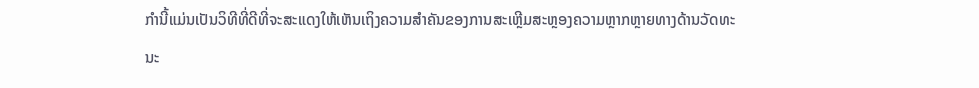ກໍານີ້ແມ່ນເປັນວິທີທີ່ດີທີ່ຈະສະແດງໃຫ້ເຫັນເຖິງຄວາມສໍາຄັນຂອງການສະເຫຼີມສະຫຼອງຄວາມຫຼາກຫຼາຍທາງດ້ານວັດທະນະ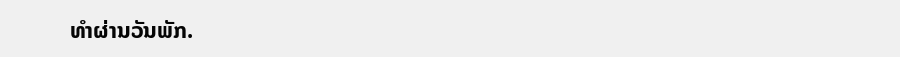ທໍາຜ່ານວັນພັກ.